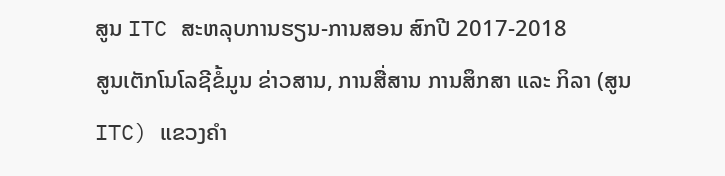ສູນ ITC ສະຫລຸບການຮຽນ-ການສອນ ສົກປີ 2017-2018
ສູນເຕັກໂນໂລຊີຂໍ້ມູນ ຂ່າວສານ, ການສື່ສານ ການສຶກສາ ແລະ ກິລາ (ສູນ ITC) ແຂວງຄຳ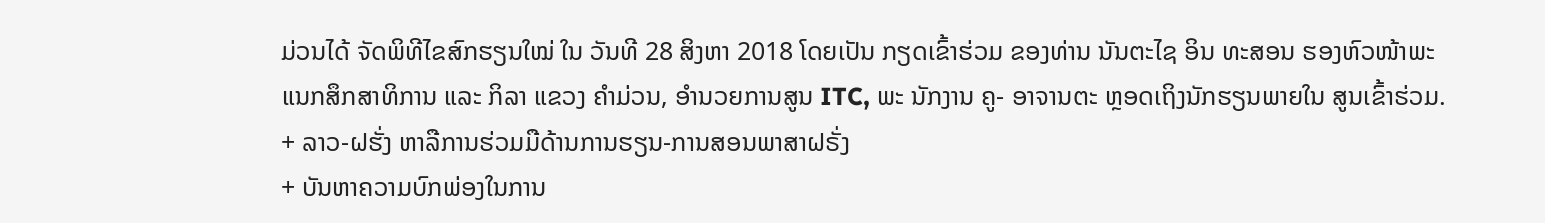ມ່ວນໄດ້ ຈັດພິທີໄຂສົກຮຽນໃໝ່ ໃນ ວັນທີ 28 ສິງຫາ 2018 ໂດຍເປັນ ກຽດເຂົ້າຮ່ວມ ຂອງທ່ານ ນັນຕະໄຊ ອິນ ທະສອນ ຮອງຫົວໜ້າພະ ແນກສຶກສາທິການ ແລະ ກິລາ ແຂວງ ຄຳມ່ວນ, ອຳນວຍການສູນ ITC, ພະ ນັກງານ ຄູ- ອາຈານຕະ ຫຼອດເຖິງນັກຮຽນພາຍໃນ ສູນເຂົ້າຮ່ວມ.
+ ລາວ-ຝຮັ່ງ ຫາລືການຮ່ວມມືດ້ານການຮຽນ-ການສອນພາສາຝຣັ່ງ
+ ບັນຫາຄວາມບົກພ່ອງໃນການ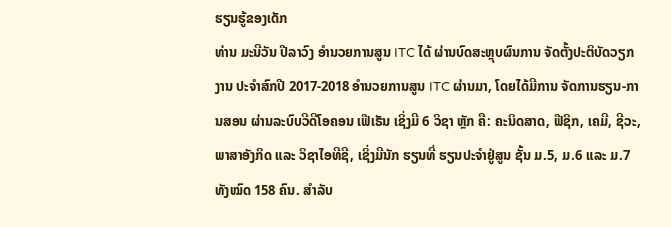ຮຽນຮູ້ຂອງເດັກ
ທ່ານ ມະນີວັນ ປີລາວົງ ອຳນວຍການສູນ ITC ໄດ້ ຜ່ານບົດສະຫຼຸບຜົນການ ຈັດຕັ້ງປະຕິບັດວຽກງານ ປະຈຳສົກປີ 2017-2018 ອຳນວຍການສູນ ITC ຜ່ານມາ, ໂດຍໄດ້ມີການ ຈັດການຮຽນ-ການສອນ ຜ່ານລະບົບວີດີໂອຄອນ ເຟີເຣັນ ເຊິ່ງມີ 6 ວິຊາ ຫຼັກ ຄື: ຄະນິດສາດ, ຟີຊິກ, ເຄມີ, ຊີວະ, ພາສາອັງກິດ ແລະ ວິຊາໄອທີຊີ, ເຊິ່ງມີນັກ ຮຽນທີ່ ຮຽນປະຈຳຢູ່ສູນ ຊັ້ນ ມ.5, ມ.6 ແລະ ມ.7 ທັງໝົດ 158 ຄົນ. ສຳລັບ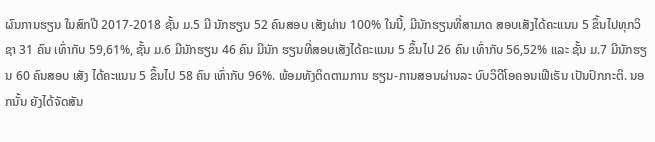ຜົນການຮຽນ ໃນສົກປີ 2017-2018 ຊັ້ນ ມ.5 ມີ ນັກຮຽນ 52 ຄົນສອບ ເສັງຜ່ານ 100% ໃນນີ້, ມີນັກຮຽນທີ່ສາມາດ ສອບເສັງໄດ້ຄະແນນ 5 ຂຶ້ນໄປທຸກວິຊາ 31 ຄົນ ເທົ່າກັບ 59,61%, ຊັ້ນ ມ.6 ມີນັກຮຽນ 46 ຄົນ ມີນັກ ຮຽນທີ່ສອບເສັງໄດ້ຄະແນນ 5 ຂຶ້ນໄປ 26 ຄົນ ເທົ່າກັບ 56,52% ແລະ ຊັ້ນ ມ.7 ມີນັກຮຽນ 60 ຄົນສອບ ເສັງ ໄດ້ຄະແນນ 5 ຂຶ້ນໄປ 58 ຄົນ ເທົ່າກັບ 96%. ພ້ອມທັງຕິດຕາມການ ຮຽນ-ການສອນຜ່ານລະ ບົບວິດີໂອຄອນເຟີເຣັນ ເປັນປົກກະຕິ. ນອກນັ້ນ ຍັງໄດ້ຈັດສັນ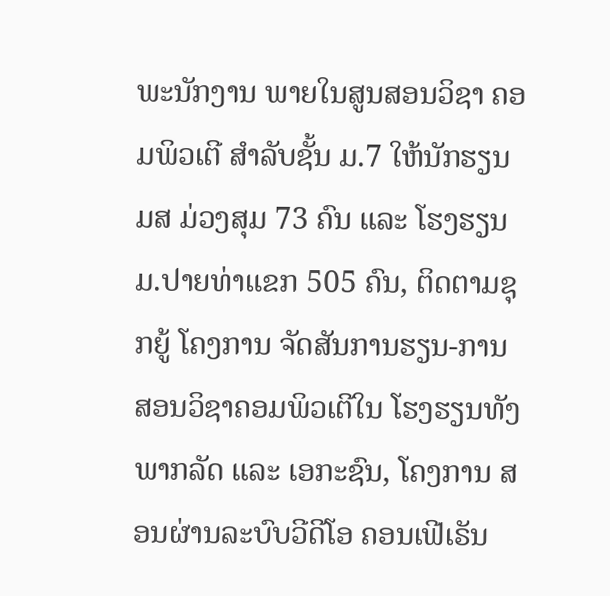ພະນັກງານ ພາຍໃນສູນສອນວິຊາ ຄອມພິວເຕີ ສຳລັບຊັ້ນ ມ.7 ໃຫ້ນັກຮຽນ ມສ ມ່ວງສຸມ 73 ຄົນ ແລະ ໂຮງຮຽນ ມ.ປາຍທ່າແຂກ 505 ຄົນ, ຕິດຕາມຊຸກຍູ້ ໂຄງການ ຈັດສັນການຮຽນ-ການ ສອນວິຊາຄອມພິວເຕີໃນ ໂຮງຮຽນທັງພາກລັດ ແລະ ເອກະຊົນ, ໂຄງການ ສອນຜ່ານລະບົບວີດີໂອ ຄອນເຟີເຣັນ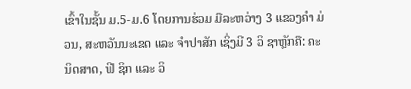ເຂົ້າໃນຊັ້ນ ມ.5-ມ.6 ໂດຍການຮ່ວມ ມືລະຫວ່າງ 3 ແຂວງຄຳ ມ່ວນ, ສະຫວັນນະເຂດ ແລະ ຈຳປາສັກ ເຊິ່ງມີ 3 ວິ ຊາຫຼັກຄື: ຄະນິດສາດ, ຟີ ຊິກ ແລະ ວິ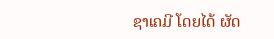ຊາເຄມີ ໂດຍໄດ້ ຜັດ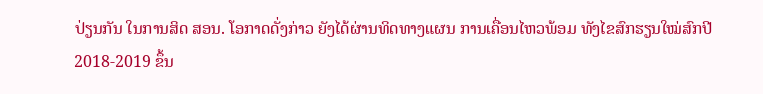ປ່ຽນກັນ ໃນການສິດ ສອນ. ໂອກາດດັ່ງກ່າວ ຍັງໄດ້ຜ່ານທິດທາງແຜນ ການເຄື່ອນໄຫວພ້ອມ ທັງໄຂສົກຮຽນໃໝ່ສົກປີ 2018-2019 ຂຶ້ນ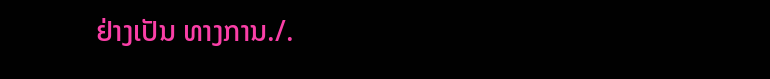ຢ່າງເປັນ ທາງການ./.